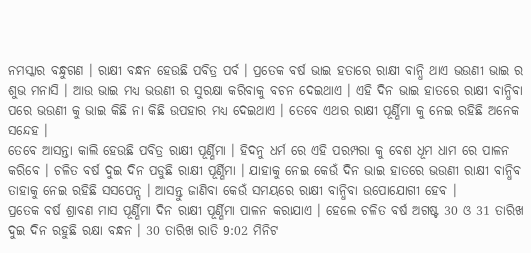ନମସ୍କାର ବନ୍ଧୁଗଣ । ରାକ୍ଷୀ ବନ୍ଧନ ହେଉଛି ପବିତ୍ର ପର୍ବ । ପ୍ରତେକ ବର୍ଷ ଭାଇ ହତାରେ ରାକ୍ଷୀ ବାନ୍ଧି ଥାଏ ଭଉଣୀ ଭାଇ ର ଶୁଭ ମନାସି । ଆଉ ଭାଇ ମଧ୍ୟ ଭଉଣୀ ର ସୁରକ୍ଷା କରିବାକୁ ବଚନ ଦେଇଥାଏ । ଏହି ଦିନ ଭାଇ ହାତରେ ରାକ୍ଷୀ ବାନ୍ଧିବା ପରେ ଭଉଣୀ କୁ ଭାଇ କିଛି ନା କିଛି ଉପହାର ମଧ୍ୟ ଦେଇଥାଏ । ତେବେ ଏଥର ରାକ୍ଷୀ ପୂର୍ଣ୍ଣିମା କୁ ନେଇ ରହିଛି ଅନେକ ସନ୍ଦେହ ।
ତେବେ ଆସନ୍ତା କାଲି ହେଉଛି ପବିତ୍ର ରାକ୍ଷୀ ପୂର୍ଣ୍ଣିମା । ହିଦନୁ ଧର୍ମ ରେ ଏହି ପରମ୍ପରା କୁ ବେଶ ଧୂମ ଧାମ ରେ ପାଳନ କରିବେ । ଚଳିତ ବର୍ଷ ଦୁଇ ଦିନ ପଡୁଛି ରାକ୍ଷୀ ପୂର୍ଣ୍ଣିମା । ଯାହାକୁ ନେଇ କେଉଁ ଦିନ ଭାଇ ହାତରେ ଭଉଣୀ ରାକ୍ଷୀ ବାନ୍ଧିବ ତାହାକୁ ନେଇ ରହିଛି ସସପେନ୍ସ । ଆସନ୍ତୁ ଜାଣିବା କେଉଁ ସମୟରେ ରାକ୍ଷୀ ବାନ୍ଧିବା ଉପୋଯୋଗୀ ହେବ ।
ପ୍ରତେକ ବର୍ଷ ଶ୍ରାବଣ ମାସ ପୂର୍ଣ୍ଣିମା ଦିନ ରାକ୍ଷୀ ପୂର୍ଣ୍ଣିମା ପାଳନ କରାଯାଏ । ହେଲେ ଚଳିତ ବର୍ଷ ଅଗଷ୍ଟ 30 ଓ 31 ତାରିଖ ଦୁଇ ଦିନ ରହୁଛି ରକ୍ଷା ବନ୍ଧନ । 30 ତାରିଖ ରାତି 9:02 ମିନିଟ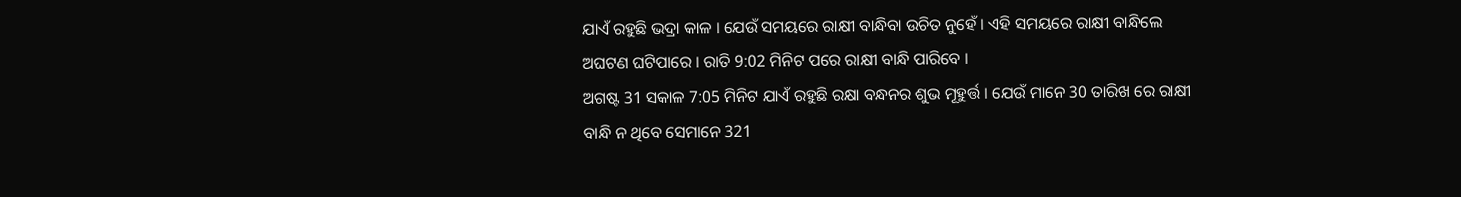ଯାଏଁ ରହୁଛି ଭଦ୍ରା କାଳ । ଯେଉଁ ସମୟରେ ରାକ୍ଷୀ ବାନ୍ଧିବା ଉଚିତ ନୁହେଁ । ଏହି ସମୟରେ ରାକ୍ଷୀ ବାନ୍ଧିଲେ ଅଘଟଣ ଘଟିପାରେ । ରାତି 9:02 ମିନିଟ ପରେ ରାକ୍ଷୀ ବାନ୍ଧି ପାରିବେ ।
ଅଗଷ୍ଟ 31 ସକାଳ 7:05 ମିନିଟ ଯାଏଁ ରହୁଛି ରକ୍ଷା ବନ୍ଧନର ଶୁଭ ମୂହୁର୍ତ୍ତ । ଯେଉଁ ମାନେ 30 ତାରିଖ ରେ ରାକ୍ଷୀ ବାନ୍ଧି ନ ଥିବେ ସେମାନେ 321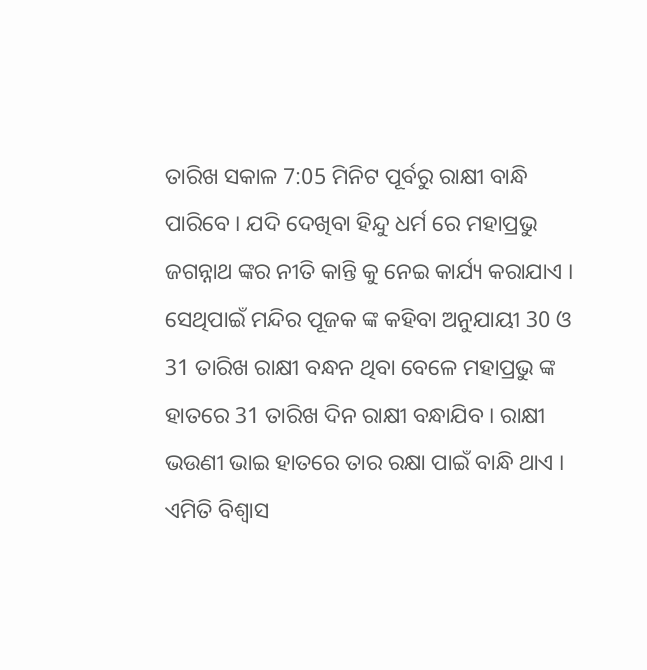ତାରିଖ ସକାଳ 7:05 ମିନିଟ ପୂର୍ବରୁ ରାକ୍ଷୀ ବାନ୍ଧି ପାରିବେ । ଯଦି ଦେଖିବା ହିନ୍ଦୁ ଧର୍ମ ରେ ମହାପ୍ରଭୁ ଜଗନ୍ନାଥ ଙ୍କର ନୀତି କାନ୍ତି କୁ ନେଇ କାର୍ଯ୍ୟ କରାଯାଏ ।
ସେଥିପାଇଁ ମନ୍ଦିର ପୂଜକ ଙ୍କ କହିବା ଅନୁଯାୟୀ 30 ଓ 31 ତାରିଖ ରାକ୍ଷୀ ବନ୍ଧନ ଥିବା ବେଳେ ମହାପ୍ରଭୁ ଙ୍କ ହାତରେ 31 ତାରିଖ ଦିନ ରାକ୍ଷୀ ବନ୍ଧାଯିବ । ରାକ୍ଷୀ ଭଉଣୀ ଭାଇ ହାତରେ ତାର ରକ୍ଷା ପାଇଁ ବାନ୍ଧି ଥାଏ । ଏମିତି ବିଶ୍ଵାସ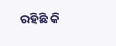ରହିଛି କି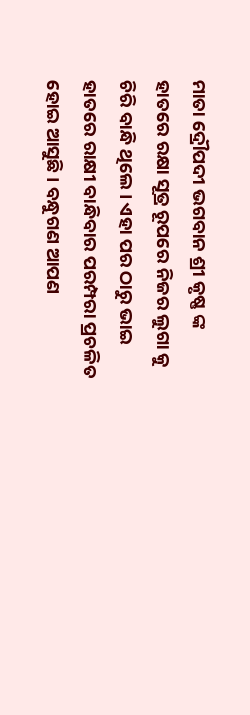ମାତା ଦ୍ରୌପଦୀ ଭଗବାନ ଶ୍ରୀ କୃଷ୍ଣ ଙ୍କ ହାତରେ ରକ୍ଷା ସୂତ୍ର ରୂପରେ ନିଜର ଲୁଗା କୁ ଚିରି ବାନ୍ଧି ଥିଲେ । ଏହା ପର ଠାରୁ ଭାଇ ହାତରେ ରାକ୍ଷୀ ବାନ୍ଧିବାର ପରମ୍ପରା ପ୍ରଚଳିତ ହୋଇ ଆସୁଛି । ବନ୍ଧୁଗଣ ଆପଣ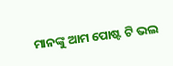ମାନଙ୍କୁ ଆମ ପୋଷ୍ଟ ଟି ଭଲ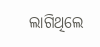ଲାଗିଥିଲେ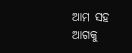ଆମ ସହ ଆଗକୁ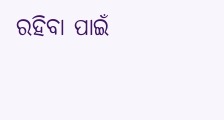ରହିବା ପାଇଁ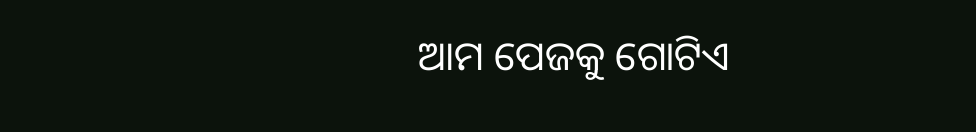ଆମ ପେଜକୁ ଗୋଟିଏ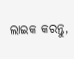ଲାଇକ କରନ୍ତୁ,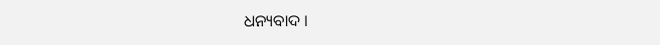ଧନ୍ୟବାଦ ।